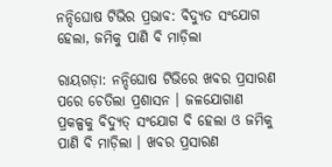ନନ୍ଦିଘୋଷ ଟିଭିର ପ୍ରଭାବ: ବିଦ୍ୟୁତ ସଂଯୋଗ ହେଲା, ଜମିକୁ ପାଣି ବି ମାଡ଼ିଲା

ରାୟଗଡ଼ା: ନନ୍ଦିଘୋଷ ଟିଭିରେ ଖବର ପ୍ରସାରଣ ପରେ ଚେତିଲା ପ୍ରଶାସନ । ଜଳଯୋଗାଣ ପ୍ରକଳ୍ପକୁ ବିଦ୍ୟୁତ୍ ସଂଯୋଗ ବି ହେଲା ଓ ଜମିକୁ ପାଣି ବି ମାଡ଼ିଲା । ଖବର ପ୍ରସାରଣ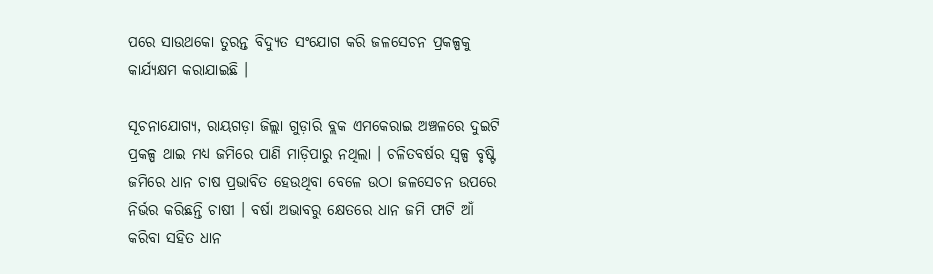ପରେ ସାଉଥକୋ ତୁରନ୍ତ ବିଦ୍ୟୁତ ସଂଯୋଗ କରି ଜଳସେଚନ ପ୍ରକଳ୍ପକୁ କାର୍ଯ୍ୟକ୍ଷମ କରାଯାଇଛି ।

ସୂଚନାଯୋଗ୍ୟ, ରାୟଗଡ଼ା ଜିଲ୍ଲା ଗୁଡ଼ାରି ବ୍ଲକ ଏମକେରାଇ ଅଞ୍ଚଳରେ ଦୁଇଟି ପ୍ରକଳ୍ପ ଥାଇ ମଧ୍ୟ ଜମିରେ ପାଣି ମାଡ଼ିପାରୁ ନଥିଲା । ଚଳିତବର୍ଷର ସ୍ବଳ୍ପ ବୃଷ୍ଟି ଜମିରେ ଧାନ ଚାଷ ପ୍ରଭାବିତ ହେଉଥିବା ବେଳେ ଉଠା ଜଳସେଚନ ଉପରେ ନିର୍ଭର କରିଛନ୍ତି ଚାଷୀ । ବର୍ଷା ଅଭାବରୁ କ୍ଷେତରେ ଧାନ ଜମି ଫାଟି ଆଁ କରିବା ସହିତ ଧାନ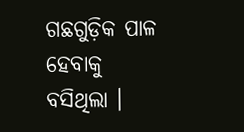ଗଛଗୁଡ଼ିକ ପାଳ ହେବାକୁ ବସିଥିଲା ।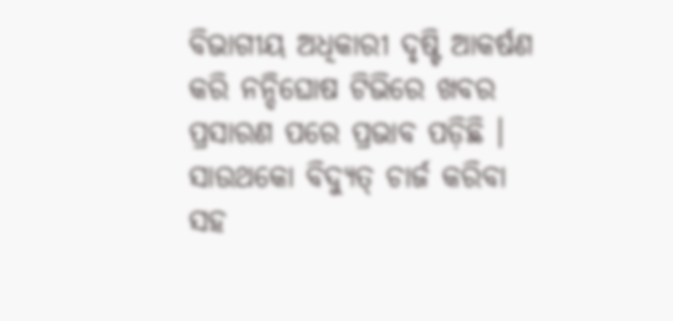ବିଭାଗୀୟ ଅଧିକାରୀ ଦୃଷ୍ଟି ଆକର୍ଷଣ କରି ନନ୍ଦିଘୋଷ ଟିଭିରେ ଖବର ପ୍ରସାରଣ ପରେ ପ୍ରଭାବ ପଡ଼ିଛି । ସାଉଥକୋ ବିଦ୍ୟୁତ୍ ଚାର୍ଜ କରିବା ସହ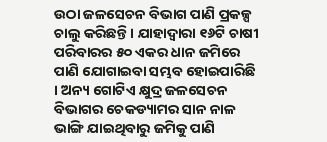ଉଠା ଜଳସେଚନ ବିଭାଗ ପାଣି ପ୍ରକଳ୍ପ ଚାଲୁ କରିଛନ୍ତି । ଯାହାଦ୍ବାରା ୧୬ଟି ଚାଷୀ ପରିବାରର ୫୦ ଏକର ଧାନ ଜମିରେ ପାଣି ଯୋଗାଇବା ସମ୍ଭବ ହୋଇପାରିଛି । ଅନ୍ୟ ଗୋଟିଏ କ୍ଷୁଦ୍ର ଜଳସେଚନ ବିଭାଗର ଚେକଡ୍ୟାମର ସାନ ନାଳ ଭାଙ୍ଗି ଯାଇଥିବାରୁ ଜମିକୁ ପାଣି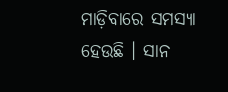ମାଡ଼ିବାରେ ସମସ୍ୟା ହେଉଛି । ସାନ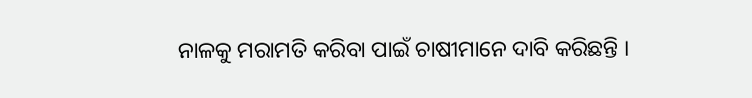ନାଳକୁ ମରାମତି କରିବା ପାଇଁ ଚାଷୀମାନେ ଦାବି କରିଛନ୍ତି ।